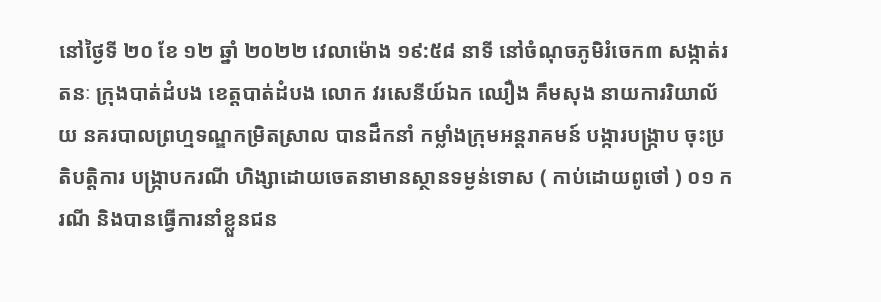នៅថ្ងៃទី ២០ ខែ ១២ ឆ្នាំ ២០២២ វេលាម៉ោង ១៩:៥៨ នាទី នៅចំណុចភូមិរំចេក៣ សង្កាត់រតនៈ ក្រុងបាត់ដំបង ខេត្តបាត់ដំបង លោក វរសេនីយ៍ឯក ឈឿង គឹមសុង នាយការរិយាល័យ នគរបាលព្រហ្មទណ្ឌកម្រិតស្រាល បានដឹកនាំ កម្លាំងក្រុមអន្តរាគមន៍ បង្ការបង្ក្រាប ចុះប្រតិបត្តិការ បង្ក្រាបករណី ហិង្សាដោយចេតនាមានស្ថានទម្ងន់ទោស ( កាប់ដោយពូថៅ ) ០១ ករណី និងបានធ្វើការនាំខ្លួនជន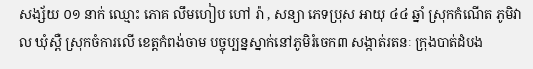សង្ស័យ ០១ នាក់ ឈ្មោះ ភោគ លឹមហៀប ហៅ រ៉ា , សន្យា ភេទប្រុស អាយុ ៤៤ ឆ្នាំ ស្រុកកំណើត ភូមិវាល ឃុំស្ពឺ ស្រុកចំការលើ ខេត្តកំពង់ចាម បច្ចុប្បន្នស្នាក់នៅភូមិរំចេក៣ សង្កាត់រតនៈ ក្រុងបាត់ដំបង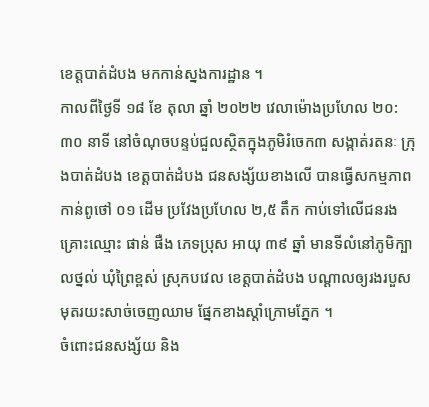ខេត្តបាត់ដំបង មកកាន់ស្នងការដ្ឋាន ។
កាលពីថ្ងៃទី ១៨ ខែ តុលា ឆ្នាំ ២០២២ វេលាម៉ោងប្រហែល ២០:៣០ នាទី នៅចំណុចបន្ទប់ជួលស្ថិតក្នុងភូមិរំចេក៣ សង្កាត់រតនៈ ក្រុងបាត់ដំបង ខេត្តបាត់ដំបង ជនសង្ស័យខាងលើ បានធ្វេីសកម្មភាព កាន់ពូថៅ ០១ ដេីម ប្រវែងប្រហែល ២,៥ តឹក កាប់ទៅលើជនរងគ្រោះឈ្មោះ ផាន់ ផឺង ភេទប្រុស អាយុ ៣៩ ឆ្នាំ មានទីលំនៅភូមិក្បាលថ្នល់ ឃុំព្រៃខ្ពស់ ស្រុកបវេល ខេត្តបាត់ដំបង បណ្តាលឲ្យរងរបួស មុតរយះសាច់ចេញឈាម ផ្នែកខាងស្តាំក្រោមភ្នែក ។
ចំពោះជនសង្ស័យ និង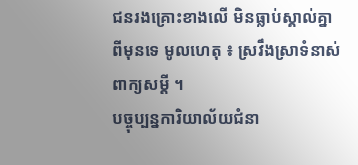ជនរងគ្រោះខាងលើ មិនធ្លាប់ស្គាល់គ្នាពីមុនទេ មូលហេតុ ៖ ស្រវឹងស្រាទំនាស់ពាក្យសម្តី ។
បច្ចុប្បន្នការិយាល័យជំនា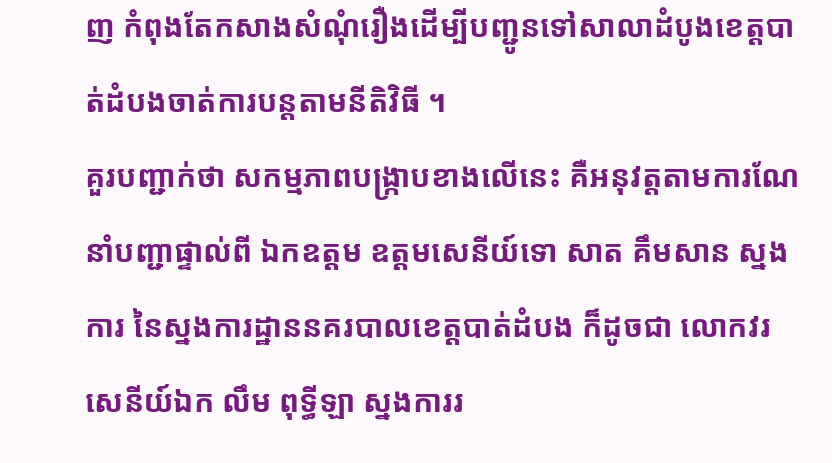ញ កំពុងតែកសាងសំណុំរឿងដើម្បីបញ្ជូនទៅសាលាដំបូងខេត្តបាត់ដំបងចាត់ការបន្តតាមនីតិវិធី ។
គួរបញ្ជាក់ថា សកម្មភាពបង្ក្រាបខាងលើនេះ គឺអនុវត្តតាមការណែនាំបញ្ជាផ្ទាល់ពី ឯកឧត្ដម ឧត្តមសេនីយ៍ទោ សាត គឹមសាន ស្នងការ នៃស្នងការដ្ឋាននគរបាលខេត្តបាត់ដំបង ក៏ដូចជា លោកវរសេនីយ៍ឯក លឹម ពុទ្ធីឡា ស្នងការរ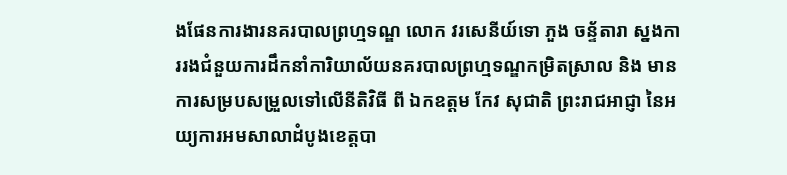ងផែនការងារនគរបាលព្រហ្មទណ្ឌ លោក វរសេនីយ៍ទោ ភួង ចន្ទ័តារា ស្នងការរងជំនួយការដឹកនាំការិយាល័យនគរបាលព្រហ្មទណ្ឌកម្រិតស្រាល និង មានការសម្របសម្រួលទៅលើនីតិវិធី ពី ឯកឧត្ដម កែវ សុជាតិ ព្រះរាជអាជ្ញា នៃអយ្យការអមសាលាដំបូងខេត្តបា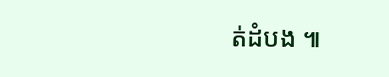ត់ដំបង ៕